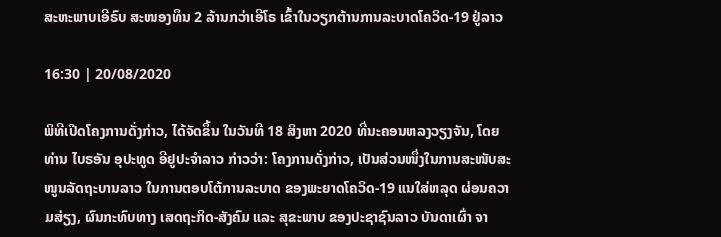ສະຫະພາບເອີຣົບ ສະໜອງທຶນ 2 ລ້ານກວ່າເອີໂຣ ເຂົ້າໃນວຽກຕ້ານການລະບາດໂຄວິດ-19 ຢູ່ລາວ

16:30 | 20/08/2020

ພິທີເປີດໂຄງການດັ່ງກ່າວ, ໄດ້ຈັດຂຶ້ນ ໃນວັນທີ 18 ສິງຫາ 2020 ທີ່ນະຄອນຫລງວຽງຈັນ, ໂດຍ ທ່ານ ໄບຣອັນ ອຸປະທູດ ອີຢູປະຈຳລາວ ກ່າວວ່າ: ໂຄງການດັ່ງກ່າວ, ເປັນສ່ວນໜຶ່ງໃນການສະໜັບສະໜູນລັດຖະບານລາວ ໃນການຕອບໂຕ້ການລະບາດ ຂອງພະຍາດໂຄວິດ-19 ແນໃສ່ຫລຸດ ຜ່ອນຄວາມສ່ຽງ, ຜົນກະທົບທາງ ເສດຖະກິດ-ສັງຄົມ ແລະ ສຸຂະພາບ ຂອງປະຊາຊົນລາວ ບັນດາເຜົ່າ ຈາ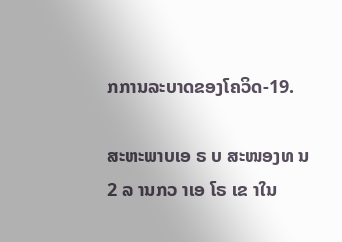ກການລະບາດຂອງໂຄວິດ-19.

ສະຫະພາບເອ ຣ ບ ສະໜອງທ ນ 2 ລ ານກວ າເອ ໂຣ ເຂ າໃນ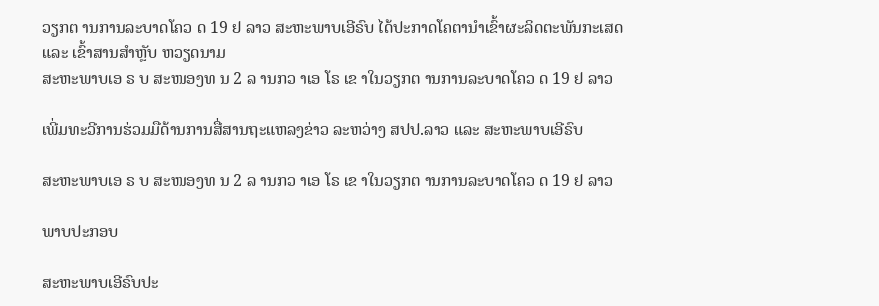ວຽກຕ ານການລະບາດໂຄວ ດ 19 ຢ ລາວ ສະຫະພາບເອີຣົບ ໄດ້ປະກາດໂຄຕານຳເຂົ້າຜະລິດຕະພັນກະເສດ ແລະ ເຂົ້າສານສຳຫຼັບ ຫວຽດນາມ
ສະຫະພາບເອ ຣ ບ ສະໜອງທ ນ 2 ລ ານກວ າເອ ໂຣ ເຂ າໃນວຽກຕ ານການລະບາດໂຄວ ດ 19 ຢ ລາວ

ເພີ່ມທະວີການຮ່ວມມືດ້ານການສື່ສານຖະແຫລງຂ່າວ ລະຫວ່າງ ສປປ.ລາວ ແລະ ສະຫະພາບເອີຣົບ

ສະຫະພາບເອ ຣ ບ ສະໜອງທ ນ 2 ລ ານກວ າເອ ໂຣ ເຂ າໃນວຽກຕ ານການລະບາດໂຄວ ດ 19 ຢ ລາວ

ພາບປະກອບ

ສະຫະພາບເອີຣົບປະ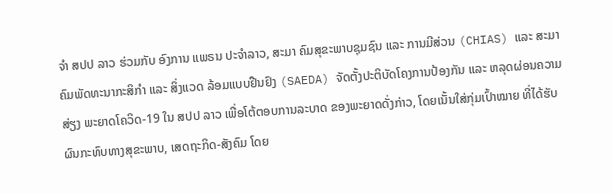ຈຳ ສປປ ລາວ ຮ່ວມກັບ ອົງການ ແພຣນ ປະຈຳລາວ, ສະມາ ຄົມສຸຂະພາບຊຸມຊົນ ແລະ ການມີສ່ວນ (CHIAS) ແລະ ສະມາຄົມພັດທະນາກະສິກຳ ແລະ ສິ່ງແວດ ລ້ອມແບບຢືນຢົງ (SAEDA) ຈັດຕັ້ງປະຕິບັດໂຄງການປ້ອງກັນ ແລະ ຫລຸດຜ່ອນຄວາມສ່ຽງ ພະຍາດໂຄວິດ-19 ໃນ ສປປ ລາວ ເພື່ອໂຕ້ຕອບການລະບາດ ຂອງພະຍາດດັ່ງກ່າວ, ໂດຍເນັ້ນໃສ່ກຸ່ມເປົ້າໝາຍ ທີ່ໄດ້ຮັບຜົນກະທົບທາງສຸຂະພາບ, ເສດຖະກິດ-ສັງຄົມ ໂດຍ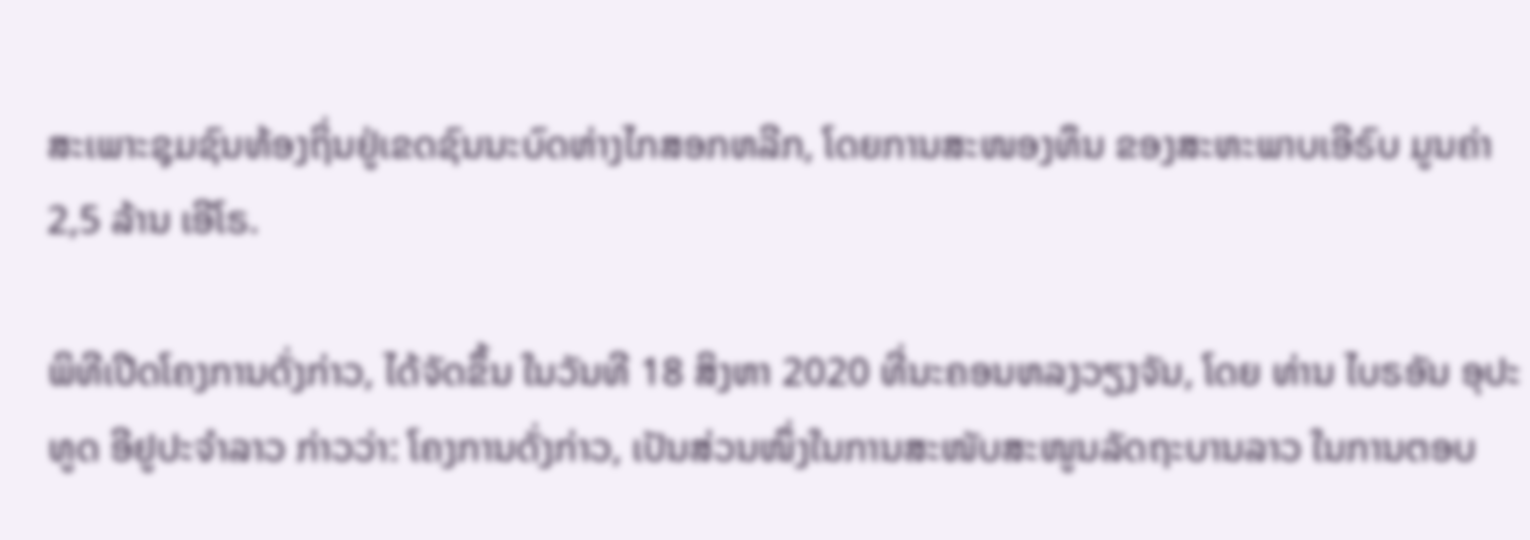ສະເພາະຊຸມຊົນທ້ອງຖິ່ນຢູ່ເຂດຊົນນະບົດຫ່າງໄກສອກຫລີກ, ໂດຍການສະໜອງທຶນ ຂອງສະຫະພາບເອີຣົບ ມູນຄ່າ 2,5 ລ້ານ ເອີໂຣ.

ພິທີເປີດໂຄງການດັ່ງກ່າວ, ໄດ້ຈັດຂຶ້ນ ໃນວັນທີ 18 ສິງຫາ 2020 ທີ່ນະຄອນຫລງວຽງຈັນ, ໂດຍ ທ່ານ ໄບຣອັນ ອຸປະທູດ ອີຢູປະຈຳລາວ ກ່າວວ່າ: ໂຄງການດັ່ງກ່າວ, ເປັນສ່ວນໜຶ່ງໃນການສະໜັບສະໜູນລັດຖະບານລາວ ໃນການຕອບ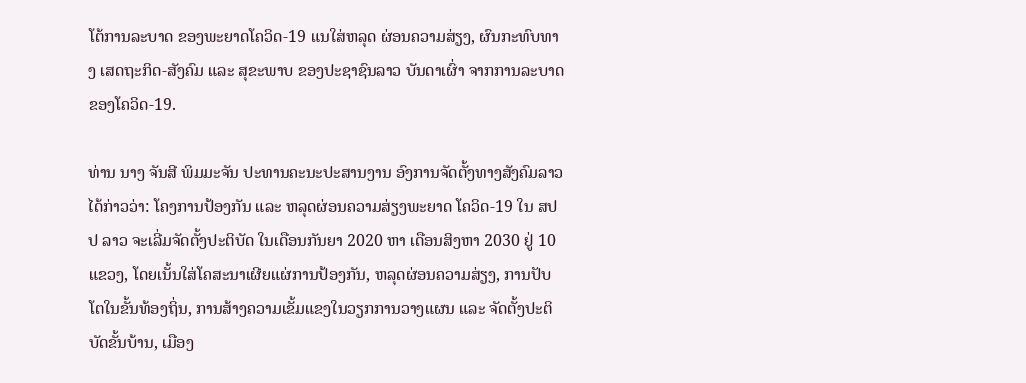ໂຕ້ການລະບາດ ຂອງພະຍາດໂຄວິດ-19 ແນໃສ່ຫລຸດ ຜ່ອນຄວາມສ່ຽງ, ຜົນກະທົບທາງ ເສດຖະກິດ-ສັງຄົມ ແລະ ສຸຂະພາບ ຂອງປະຊາຊົນລາວ ບັນດາເຜົ່າ ຈາກການລະບາດຂອງໂຄວິດ-19.

ທ່ານ ນາງ ຈັນສີ ພິມມະຈັນ ປະທານຄະນະປະສານງານ ອົງການຈັດຕັ້ງທາງສັງຄົມລາວ ໄດ້ກ່າວວ່າ: ໂຄງການປ້ອງກັນ ແລະ ຫລຸດຜ່ອນຄວາມສ່ຽງພະຍາດ ໂຄວິດ-19 ໃນ ສປປ ລາວ ຈະເລີ່ມຈັດຕັ້ງປະຕິບັດ ໃນເດືອນກັນຍາ 2020 ຫາ ເດືອນສິງຫາ 2030 ຢູ່ 10 ແຂວງ, ໂດຍເນັ້ນໃສ່ໂຄສະນາເຜີຍແຜ່ການປ້ອງກັນ, ຫລຸດຜ່ອນຄວາມສ່ຽງ, ການປັບໂຕໃນຂັ້ນທ້ອງຖິ່ນ, ການສ້າງຄວາມເຂັ້ມແຂງໃນວຽກການວາງແຜນ ແລະ ຈັດຕັ້ງປະຕິບັດຂັ້ນບ້ານ, ເມືອງ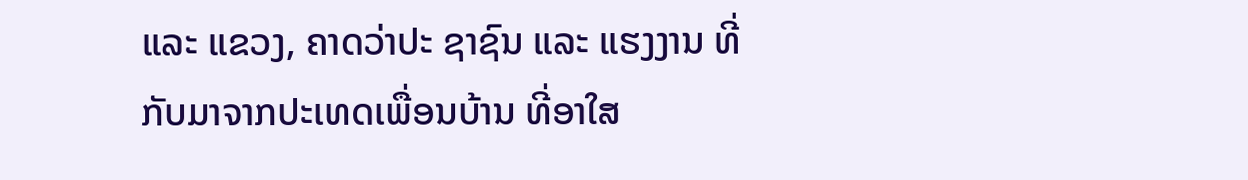ແລະ ແຂວງ, ຄາດວ່າປະ ຊາຊົນ ແລະ ແຮງງານ ທີ່ກັບມາຈາກປະເທດເພື່ອນບ້ານ ທີ່ອາໃສ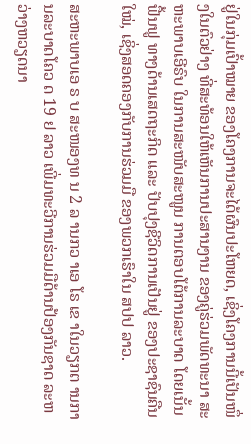ຢູ່ໃນກຸ່ມເປົ້າໝາຍ ຂອງໂຄງການຈະໄດ້ຜົນປະໂຫຍດ, ເຊິ່ງໂຄງການນີ້ເປັນໜຶ່ງໃນຕົວຢ່າງ ທີ່ສະທ້ອນໃຫ້ເຫັນການປະສານງານ ຂອງຄູ່ຮ່ວມພັດທະນາ ສະຫະພາບເອີຣົບ ໃນການສະໜັບສະໜູນ ການຕອບໂຕ້ການລະບາດ ໂດຍເນັ້ນຟື້ນຟູ ທາງດ້ານເສດຖະກິດ ແລະ ປັບປຸງຊີວິດການເປັນຢູ່ ຂອງປະຊາຊົນຄືນໃໝ່, ເຊິ່ງສອດຄອງກັບການຮ່ວມມື ຂອງພວກເຮົາໃນ ສປປ ລາວ.

ສະຫະພາບເອ ຣ ບ ສະໜອງທ ນ 2 ລ ານກວ າເອ ໂຣ ເຂ າໃນວຽກຕ ານການລະບາດໂຄວ ດ 19 ຢ ລາວ ເພີ່ມທະວີການຮ່ວມມືດ້ານປ້ອງກັນຊາດ ລະຫວ່າງຫວຽດນາ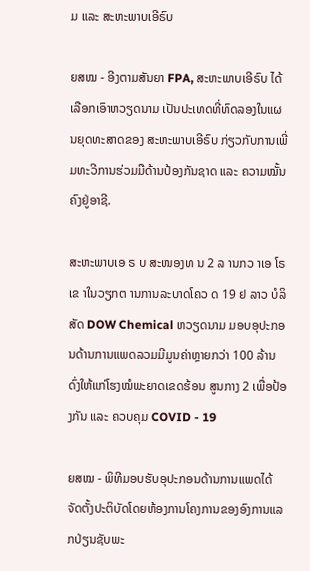ມ ແລະ ສະຫະພາບເອີຣົບ

ຍສໝ - ອີງຕາມສັນຍາ FPA, ສະຫະພາບເອີຣົບ ໄດ້ເລືອກເອົາຫວຽດນາມ ເປັນປະເທດທີ່ທົດລອງໃນແຜນຍຸດທະສາດຂອງ ສະຫະພາບເອີຣົບ ກ່ຽວກັບການເພີ່ມທະວີການຮ່ວມມືດ້ານປ້ອງກັນຊາດ ແລະ ຄວາມໝັ້ນຄົງຢູ່ອາຊີ.

ສະຫະພາບເອ ຣ ບ ສະໜອງທ ນ 2 ລ ານກວ າເອ ໂຣ ເຂ າໃນວຽກຕ ານການລະບາດໂຄວ ດ 19 ຢ ລາວ ບໍລິສັດ DOW Chemical ຫວຽດນາມ ມອບອຸປະກອນດ້ານການແພດລວມມີມູນຄ່າຫຼາຍກວ່າ 100 ລ້ານດົ່ງໃຫ້ແກ່ໂຮງໝໍພະຍາດເຂດຮ້ອນ ສູນກາງ 2 ເພື່ອປ້ອງກັນ ແລະ ຄວບຄຸມ COVID - 19

ຍສໝ - ພິທີມອບຮັບອຸປະກອນດ້ານການແພດໄດ້ຈັດຕັ້ງປະຕິບັດໂດຍຫ້ອງການໂຄງການຂອງອົງການແລກປ່ຽນຊັບພະ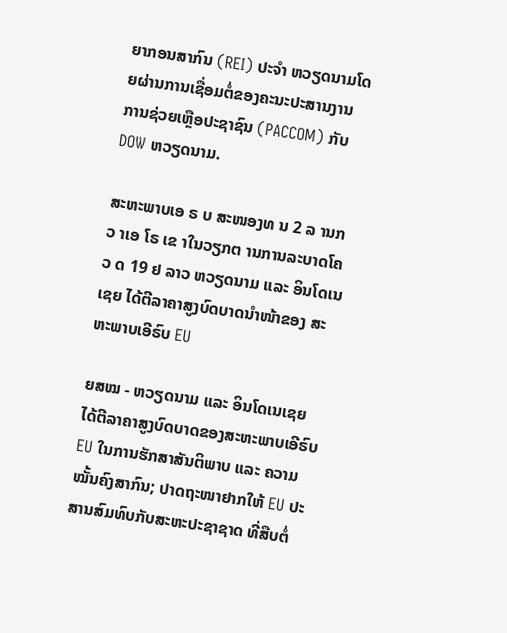ຍາກອນສາກົນ (REI) ປະຈຳ ຫວຽດນາມໂດຍຜ່ານການເຊື່ອມຕໍ່ຂອງຄະນະປະສານງານການຊ່ວຍເຫຼືອປະຊາຊົນ (PACCOM) ກັບ DOW ຫວຽດນາມ.

ສະຫະພາບເອ ຣ ບ ສະໜອງທ ນ 2 ລ ານກວ າເອ ໂຣ ເຂ າໃນວຽກຕ ານການລະບາດໂຄວ ດ 19 ຢ ລາວ ຫວຽດນາມ ແລະ ອິນໂດເນເຊຍ ໄດ້ຕີລາຄາສູງບົດບາດນຳໜ້າຂອງ ສະຫະພາບເອີຣົບ EU

ຍສໝ - ຫວຽດນາມ ແລະ ອິນໂດເນເຊຍ ໄດ້ຕີລາຄາສູງບົດບາດຂອງສະຫະພາບເອີຣົບ EU ໃນການຮັກສາສັນຕິພາບ ແລະ ຄວາມໝັ້ນຄົງສາກົນ; ປາດຖະໜາຢາກໃຫ້ EU ປະສານສົມທົບກັບສະຫະປະຊາຊາດ ທີ່ສືບຕໍ່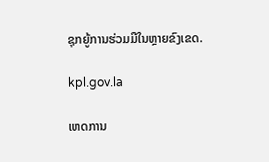ຊຸກຍູ້ການຮ່ວມມືໃນຫຼາຍຂົງເຂດ.

kpl.gov.la

ເຫດການ